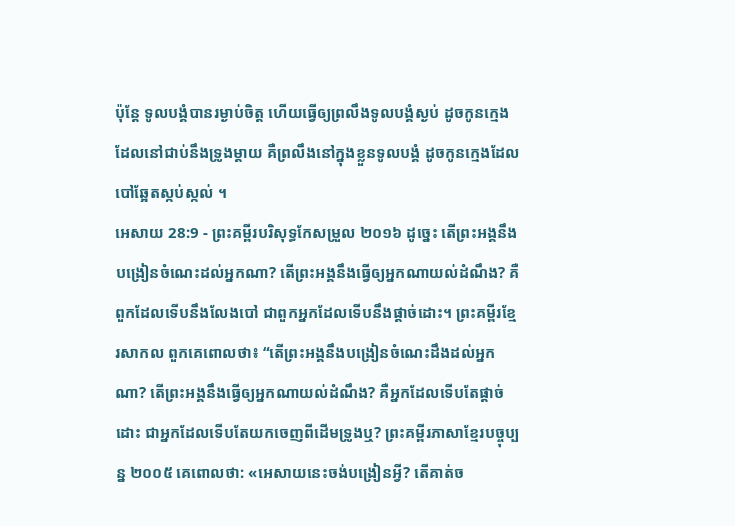ប៉ុន្ដែ ទូលបង្គំបានរម្ងាប់ចិត្ត ហើយធ្វើឲ្យព្រលឹងទូលបង្គំស្ងប់ ដូចកូនក្មេងដែលនៅជាប់នឹងទ្រូងម្តាយ គឺព្រលឹងនៅក្នុងខ្លួនទូលបង្គំ ដូចកូនក្មេងដែលបៅឆ្អែតស្កប់ស្កល់ ។
អេសាយ 28:9 - ព្រះគម្ពីរបរិសុទ្ធកែសម្រួល ២០១៦ ដូច្នេះ តើព្រះអង្គនឹងបង្រៀនចំណេះដល់អ្នកណា? តើព្រះអង្គនឹងធ្វើឲ្យអ្នកណាយល់ដំណឹង? គឺពួកដែលទើបនឹងលែងបៅ ជាពួកអ្នកដែលទើបនឹងផ្តាច់ដោះ។ ព្រះគម្ពីរខ្មែរសាកល ពួកគេពោលថា៖ “តើព្រះអង្គនឹងបង្រៀនចំណេះដឹងដល់អ្នកណា? តើព្រះអង្គនឹងធ្វើឲ្យអ្នកណាយល់ដំណឹង? គឺអ្នកដែលទើបតែផ្ដាច់ដោះ ជាអ្នកដែលទើបតែយកចេញពីដើមទ្រូងឬ? ព្រះគម្ពីរភាសាខ្មែរបច្ចុប្បន្ន ២០០៥ គេពោលថា: «អេសាយនេះចង់បង្រៀនអ្វី? តើគាត់ច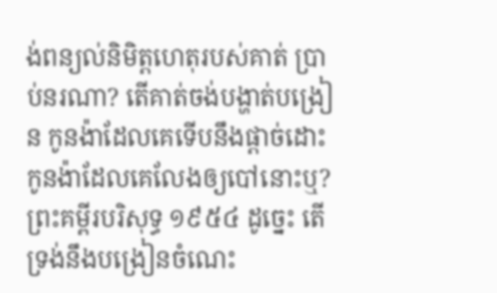ង់ពន្យល់និមិត្តហេតុរបស់គាត់ ប្រាប់នរណា? តើគាត់ចង់បង្ហាត់បង្រៀន កូនង៉ាដែលគេទើបនឹងផ្ដាច់ដោះ កូនង៉ាដែលគេលែងឲ្យបៅនោះឬ? ព្រះគម្ពីរបរិសុទ្ធ ១៩៥៤ ដូច្នេះ តើទ្រង់នឹងបង្រៀនចំណេះ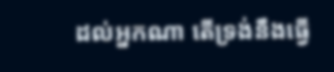ដល់អ្នកណា តើទ្រង់នឹងធ្វើ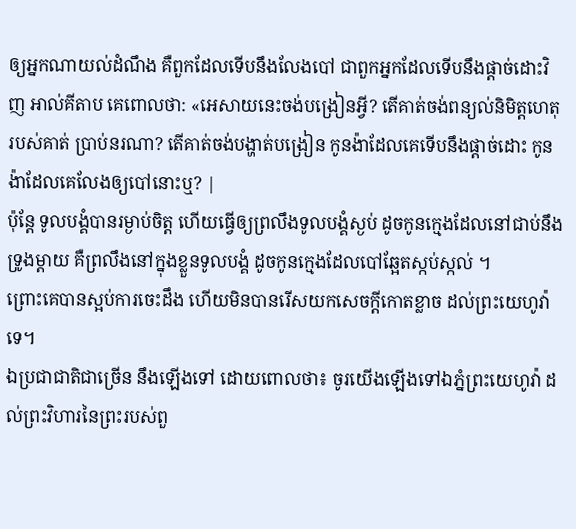ឲ្យអ្នកណាយល់ដំណឹង គឺពួកដែលទើបនឹងលែងបៅ ជាពួកអ្នកដែលទើបនឹងផ្តាច់ដោះវិញ អាល់គីតាប គេពោលថា: «អេសាយនេះចង់បង្រៀនអ្វី? តើគាត់ចង់ពន្យល់និមិត្តហេតុរបស់គាត់ ប្រាប់នរណា? តើគាត់ចង់បង្ហាត់បង្រៀន កូនង៉ាដែលគេទើបនឹងផ្ដាច់ដោះ កូនង៉ាដែលគេលែងឲ្យបៅនោះឬ? |
ប៉ុន្ដែ ទូលបង្គំបានរម្ងាប់ចិត្ត ហើយធ្វើឲ្យព្រលឹងទូលបង្គំស្ងប់ ដូចកូនក្មេងដែលនៅជាប់នឹងទ្រូងម្តាយ គឺព្រលឹងនៅក្នុងខ្លួនទូលបង្គំ ដូចកូនក្មេងដែលបៅឆ្អែតស្កប់ស្កល់ ។
ព្រោះគេបានស្អប់ការចេះដឹង ហើយមិនបានរើសយកសេចក្ដីកោតខ្លាច ដល់ព្រះយេហូវ៉ាទេ។
ឯប្រជាជាតិជាច្រើន នឹងឡើងទៅ ដោយពោលថា៖ ចូរយើងឡើងទៅឯភ្នំព្រះយេហូវ៉ា ដល់ព្រះវិហារនៃព្រះរបស់ពួ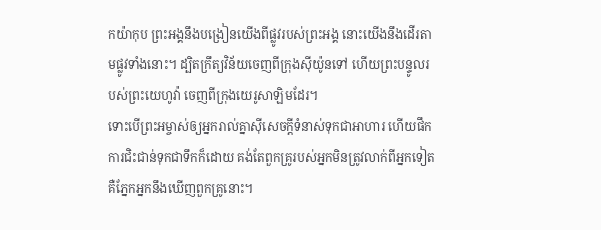កយ៉ាកុប ព្រះអង្គនឹងបង្រៀនយើងពីផ្លូវរបស់ព្រះអង្គ នោះយើងនឹងដើរតាមផ្លូវទាំងនោះ។ ដ្បិតក្រឹត្យវិន័យចេញពីក្រុងស៊ីយ៉ូនទៅ ហើយព្រះបន្ទូលរបស់ព្រះយេហូវ៉ា ចេញពីក្រុងយេរូសាឡិមដែរ។
ទោះបើព្រះអម្ចាស់ឲ្យអ្នករាល់គ្នាស៊ីសេចក្ដីទំនាស់ទុកជាអាហារ ហើយផឹកការជិះជាន់ទុកជាទឹកក៏ដោយ គង់តែពួកគ្រូរបស់អ្នកមិនត្រូវលាក់ពីអ្នកទៀត គឺភ្នែកអ្នកនឹងឃើញពួកគ្រូនោះ។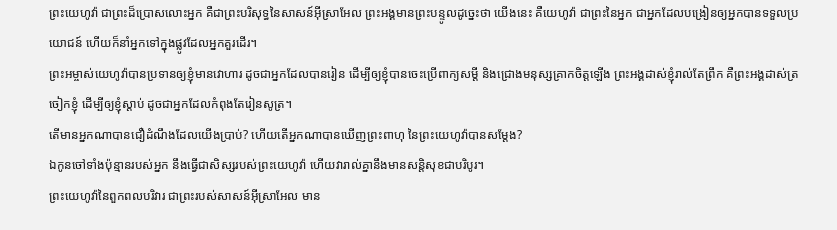ព្រះយេហូវ៉ា ជាព្រះដ៏ប្រោសលោះអ្នក គឺជាព្រះបរិសុទ្ធនៃសាសន៍អ៊ីស្រាអែល ព្រះអង្គមានព្រះបន្ទូលដូច្នេះថា យើងនេះ គឺយេហូវ៉ា ជាព្រះនៃអ្នក ជាអ្នកដែលបង្រៀនឲ្យអ្នកបានទទួលប្រយោជន៍ ហើយក៏នាំអ្នកទៅក្នុងផ្លូវដែលអ្នកគួរដើរ។
ព្រះអម្ចាស់យេហូវ៉ាបានប្រទានឲ្យខ្ញុំមានវោហារ ដូចជាអ្នកដែលបានរៀន ដើម្បីឲ្យខ្ញុំបានចេះប្រើពាក្យសម្ដី និងជ្រោងមនុស្សគ្រាកចិត្តឡើង ព្រះអង្គដាស់ខ្ញុំរាល់តែព្រឹក គឺព្រះអង្គដាស់ត្រចៀកខ្ញុំ ដើម្បីឲ្យខ្ញុំស្តាប់ ដូចជាអ្នកដែលកំពុងតែរៀនសូត្រ។
តើមានអ្នកណាបានជឿដំណឹងដែលយើងប្រាប់? ហើយតើអ្នកណាបានឃើញព្រះពាហុ នៃព្រះយេហូវ៉ាបានសម្ដែង?
ឯកូនចៅទាំងប៉ុន្មានរបស់អ្នក នឹងធ្វើជាសិស្សរបស់ព្រះយេហូវ៉ា ហើយវារាល់គ្នានឹងមានសន្តិសុខជាបរិបូរ។
ព្រះយេហូវ៉ានៃពួកពលបរិវារ ជាព្រះរបស់សាសន៍អ៊ីស្រាអែល មាន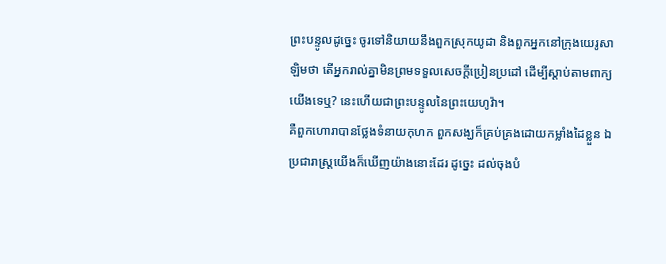ព្រះបន្ទូលដូច្នេះ ចូរទៅនិយាយនឹងពួកស្រុកយូដា និងពួកអ្នកនៅក្រុងយេរូសាឡិមថា តើអ្នករាល់គ្នាមិនព្រមទទួលសេចក្ដីប្រៀនប្រដៅ ដើម្បីស្តាប់តាមពាក្យយើងទេឬ? នេះហើយជាព្រះបន្ទូលនៃព្រះយេហូវ៉ា។
គឺពួកហោរាបានថ្លែងទំនាយកុហក ពួកសង្ឃក៏គ្រប់គ្រងដោយកម្លាំងដៃខ្លួន ឯប្រជារាស្ត្រយើងក៏ឃើញយ៉ាងនោះដែរ ដូច្នេះ ដល់ចុងបំ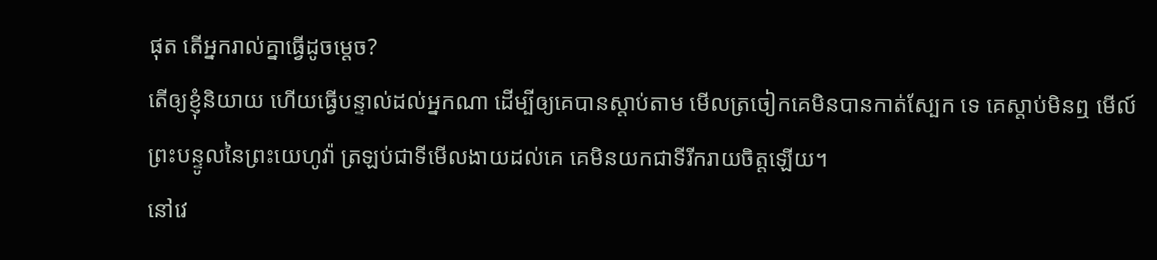ផុត តើអ្នករាល់គ្នាធ្វើដូចម្តេច?
តើឲ្យខ្ញុំនិយាយ ហើយធ្វើបន្ទាល់ដល់អ្នកណា ដើម្បីឲ្យគេបានស្តាប់តាម មើលត្រចៀកគេមិនបានកាត់ស្បែក ទេ គេស្តាប់មិនឮ មើល៍ ព្រះបន្ទូលនៃព្រះយេហូវ៉ា ត្រឡប់ជាទីមើលងាយដល់គេ គេមិនយកជាទីរីករាយចិត្តឡើយ។
នៅវេ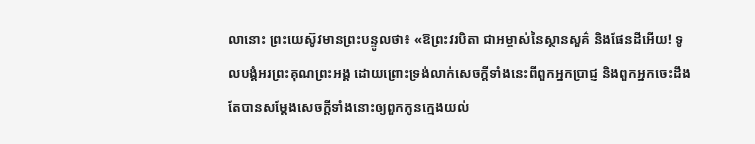លានោះ ព្រះយេស៊ូវមានព្រះបន្ទូលថា៖ «ឱព្រះវរបិតា ជាអម្ចាស់នៃស្ថានសួគ៌ និងផែនដីអើយ! ទូលបង្គំអរព្រះគុណព្រះអង្គ ដោយព្រោះទ្រង់លាក់សេចក្តីទាំងនេះពីពួកអ្នកប្រាជ្ញ និងពួកអ្នកចេះដឹង តែបានសម្តែងសេចក្ដីទាំងនោះឲ្យពួកកូនក្មេងយល់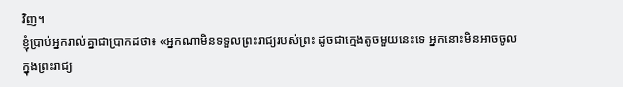វិញ។
ខ្ញុំប្រាប់អ្នករាល់គ្នាជាប្រាកដថា៖ «អ្នកណាមិនទទួលព្រះរាជ្យរបស់ព្រះ ដូចជាក្មេងតូចមួយនេះទេ អ្នកនោះមិនអាចចូលក្នុងព្រះរាជ្យ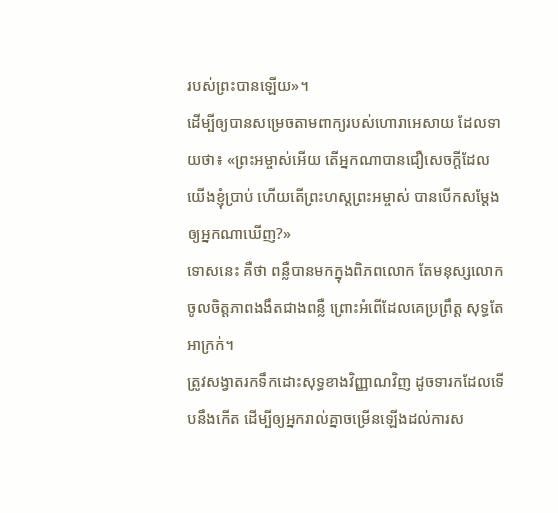របស់ព្រះបានឡើយ»។
ដើម្បីឲ្យបានសម្រេចតាមពាក្យរបស់ហោរាអេសាយ ដែលទាយថា៖ «ព្រះអម្ចាស់អើយ តើអ្នកណាបានជឿសេចក្តីដែលយើងខ្ញុំប្រាប់ ហើយតើព្រះហស្តព្រះអម្ចាស់ បានបើកសម្តែងឲ្យអ្នកណាឃើញ?»
ទោសនេះ គឺថា ពន្លឺបានមកក្នុងពិភពលោក តែមនុស្សលោកចូលចិត្តភាពងងឹតជាងពន្លឺ ព្រោះអំពើដែលគេប្រព្រឹត្ត សុទ្ធតែអាក្រក់។
ត្រូវសង្វាតរកទឹកដោះសុទ្ធខាងវិញ្ញាណវិញ ដូចទារកដែលទើបនឹងកើត ដើម្បីឲ្យអ្នករាល់គ្នាចម្រើនឡើងដល់ការស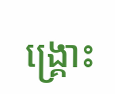ង្គ្រោះ